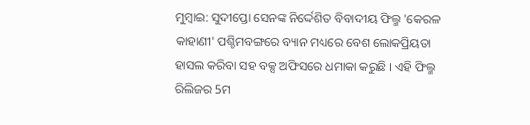ମୁମ୍ବାଇ: ସୁଦୀପ୍ତୋ ସେନଙ୍କ ନିର୍ଦ୍ଦେଶିତ ବିବାଦୀୟ ଫିଲ୍ମ 'କେରଳ କାହାଣୀ' ପଶ୍ଚିମବଙ୍ଗରେ ବ୍ୟାନ ମଧ୍ୟରେ ବେଶ ଲୋକପ୍ରିୟତା ହାସଲ କରିବା ସହ ବକ୍ସ ଅଫିସରେ ଧମାକା କରୁଛି । ଏହି ଫିଲ୍ମ ରିଲିଜର 5ମ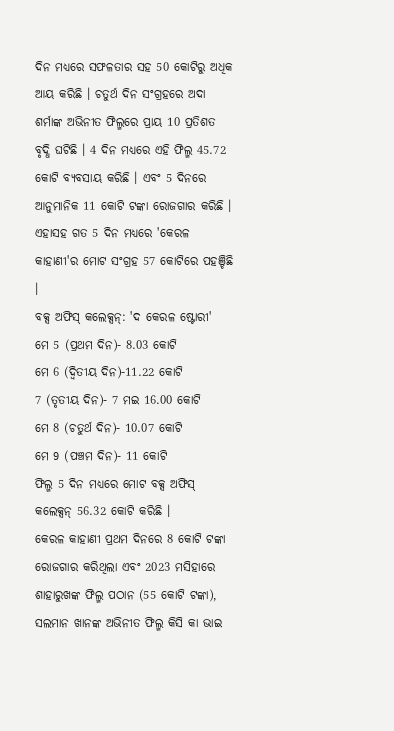ଦିନ ମଧ୍ୟରେ ସଫଳତାର ସହ 50 କୋଟିରୁ ଅଧିକ ଆୟ କରିଛି । ଚତୁର୍ଥ ଦିନ ସଂଗ୍ରହରେ ଅଦା ଶର୍ମାଙ୍କ ଅଭିନୀତ ଫିଲ୍ମରେ ପ୍ରାୟ 10 ପ୍ରତିଶତ ବୃଦ୍ଧି ଘଟିଛି । 4 ଦିନ ମଧ୍ୟରେ ଏହି ଫିଲ୍ମ 45.72 କୋଟି ବ୍ୟବସାୟ କରିଛି । ଏବଂ 5 ଦିନରେ ଆନୁମାନିକ 11 କୋଟି ଟଙ୍କା ରୋଜଗାର କରିଛି । ଏହାସହ ଗତ 5 ଦିନ ମଧ୍ୟରେ 'କେରଳ କାହାଣୀ'ର ମୋଟ ସଂଗ୍ରହ 57 କୋଟିରେ ପହଞ୍ଚିଛି ।
ବକ୍ସ ଅଫିସ୍ କଲେକ୍ସନ୍: 'ଦ କେରଳ ଷ୍ଟୋରୀ'
ମେ 5 (ପ୍ରଥମ ଦିନ)- 8.03 କୋଟି
ମେ 6 (ଦ୍ବିତୀୟ ଦିନ)-11.22 କୋଟି
7 (ତୃତୀୟ ଦିନ)- 7 ମଇ 16.00 କୋଟି
ମେ 8 (ଚତୁର୍ଥ ଦିନ)- 10.07 କୋଟି
ମେ 9 (ପଞ୍ଚମ ଦିନ)- 11 କୋଟି
ଫିଲ୍ମ 5 ଦିନ ମଧ୍ୟରେ ମୋଟ ବକ୍ସ ଅଫିସ୍ କଲେକ୍ସନ୍ 56.32 କୋଟି କରିଛି ।
କେରଳ କାହାଣୀ ପ୍ରଥମ ଦିନରେ 8 କୋଟି ଟଙ୍କା ରୋଜଗାର କରିଥିଲା ଏବଂ 2023 ମସିହାରେ ଶାହାରୁଖଙ୍କ ଫିଲ୍ମ ପଠାନ (55 କୋଟି ଟଙ୍କା), ସଲମାନ ଖାନଙ୍କ ଅଭିନୀତ ଫିଲ୍ମ କିସି କା ଭାଇ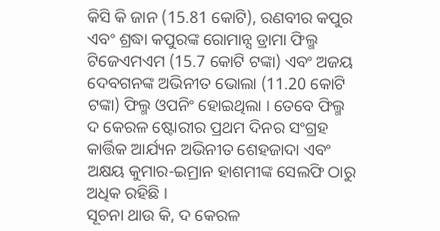କିସି କି ଜାନ (15.81 କୋଟି), ରଣବୀର କପୁର ଏବଂ ଶ୍ରଦ୍ଧା କପୁରଙ୍କ ରୋମାନ୍ସ ଡ୍ରାମା ଫିଲ୍ମ ଟିଜେଏମଏମ (15.7 କୋଟି ଟଙ୍କା) ଏବଂ ଅଜୟ ଦେବଗନଙ୍କ ଅଭିନୀତ ଭୋଲା (11.20 କୋଟି ଟଙ୍କା) ଫିଲ୍ମ ଓପନିଂ ହୋଇଥିଲା । ତେବେ ଫିଲ୍ମ ଦ କେରଳ ଷ୍ଟୋରୀର ପ୍ରଥମ ଦିନର ସଂଗ୍ରହ କାର୍ତ୍ତିକ ଆର୍ଯ୍ୟନ ଅଭିନୀତ ଶେହଜାଦା ଏବଂ ଅକ୍ଷୟ କୁମାର-ଇମ୍ରାନ ହାଶମୀଙ୍କ ସେଲଫି ଠାରୁ ଅଧିକ ରହିଛି ।
ସୂଚନା ଥାଉ କି, ଦ କେରଳ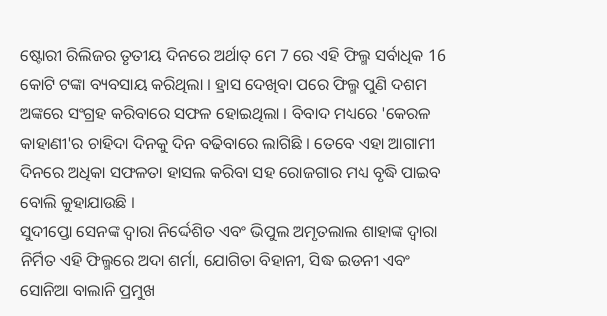ଷ୍ଟୋରୀ ରିଲିଜର ତୃତୀୟ ଦିନରେ ଅର୍ଥାତ୍ ମେ 7 ରେ ଏହି ଫିଲ୍ମ ସର୍ବାଧିକ 16 କୋଟି ଟଙ୍କା ବ୍ୟବସାୟ କରିଥିଲା । ହ୍ରାସ ଦେଖିବା ପରେ ଫିଲ୍ମ ପୁଣି ଦଶମ ଅଙ୍କରେ ସଂଗ୍ରହ କରିବାରେ ସଫଳ ହୋଇଥିଲା । ବିବାଦ ମଧ୍ୟରେ 'କେରଳ କାହାଣୀ'ର ଚାହିଦା ଦିନକୁ ଦିନ ବଢିବାରେ ଲାଗିଛି । ତେବେ ଏହା ଆଗାମୀ ଦିନରେ ଅଧିକା ସଫଳତା ହାସଲ କରିବା ସହ ରୋଜଗାର ମଧ୍ୟ ବୃଦ୍ଧି ପାଇବ ବୋଲି କୁହାଯାଉଛି ।
ସୁଦୀପ୍ତୋ ସେନଙ୍କ ଦ୍ୱାରା ନିର୍ଦ୍ଦେଶିତ ଏବଂ ଭିପୁଲ ଅମୃତଲାଲ ଶାହାଙ୍କ ଦ୍ୱାରା ନିର୍ମିତ ଏହି ଫିଲ୍ମରେ ଅଦା ଶର୍ମା, ଯୋଗିତା ବିହାନୀ, ସିଦ୍ଧ ଇଡନୀ ଏବଂ ସୋନିଆ ବାଲାନି ପ୍ରମୁଖ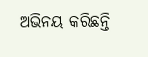ଅଭିନୟ କରିଛନ୍ତି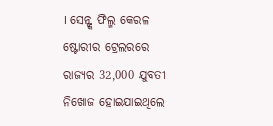। ସେନ୍ଙ୍କ ଫିଲ୍ମ କେରଳ ଷ୍ଟୋରୀର ଟ୍ରେଲରରେ ରାଜ୍ୟର 32,000 ଯୁବତୀ ନିଖୋଜ ହୋଇଯାଇଥିଲେ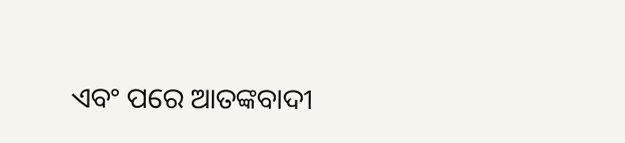ଏବଂ ପରେ ଆତଙ୍କବାଦୀ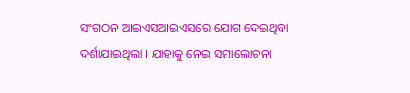ସଂଗଠନ ଆଇଏସଆଇଏସରେ ଯୋଗ ଦେଇଥିବା ଦର୍ଶାଯାଇଥିଲା । ଯାହାକୁ ନେଇ ସମାଲୋଚନା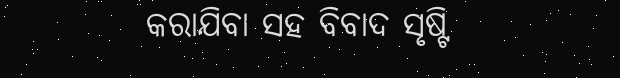କରାଯିବା ସହ ବିବାଦ ସୃଷ୍ଟି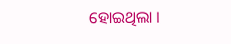ହୋଇଥିଲା ।